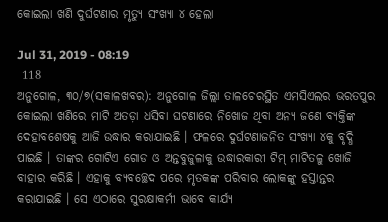କୋଇଲା ଖଣି ଦୁର୍ଘଟଣାର ମୃତ୍ୟୁ ସଂଖ୍ୟା ୪ ହେଲା

Jul 31, 2019 - 08:19
 118
ଅନୁଗୋଳ, ୩୦/୭(ସକାଳଖବର): ଅନୁଗୋଳ ଜିଲ୍ଲା ତାଳଚେରସ୍ଥିତ ଏମସିଏଲର ଭରତପୁର କୋଇଲା ଖଣିରେ ମାଟି ଅତଡ଼ା ଧସିବା ଘଟଣାରେ ନିଖୋଜ ଥିବା ଅନ୍ୟ ଜଣେ ବ୍ୟକ୍ତିଙ୍କ ଦେହାବଶେଷକୁ ଆଜି ଉଦ୍ଧାର କରାଯାଇଛି । ଫଳରେ ଦୁର୍ଘଟଣାଜନିତ ସଂଖ୍ୟା ୪କୁ ବୃଦ୍ଧି ପାଇଛି । ତାଙ୍କର ଗୋଟିଏ ଗୋଡ ଓ ଅନ୍ତବୁଜୁଳାକୁ ଉଦ୍ଧାରକାରୀ ଟିମ୍ ମାଟିତଳୁ ଖୋଜି ବାହାର କରିଛି । ଏହାକୁ ବ୍ୟବଚ୍ଛେଦ ପରେ ମୃତକଙ୍କ ପରିବାର ଲୋକଙ୍କୁ ହସ୍ତାନ୍ତର କରାଯାଇଛି । ସେ ଏଠାରେ ସୁରକ୍ଷାକର୍ମୀ ଭାବେ କାର୍ଯ୍ୟ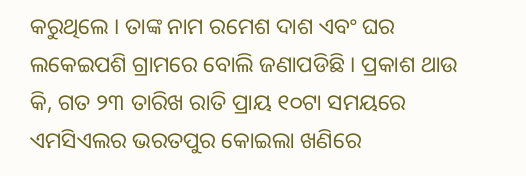କରୁଥିଲେ । ତାଙ୍କ ନାମ ରମେଶ ଦାଶ ଏବଂ ଘର ଲକେଇପଶି ଗ୍ରାମରେ ବୋଲି ଜଣାପଡିଛି । ପ୍ରକାଶ ଥାଉ କି, ଗତ ୨୩ ତାରିଖ ରାତି ପ୍ରାୟ ୧୦ଟା ସମୟରେ ଏମସିଏଲର ଭରତପୁର କୋଇଲା ଖଣିରେ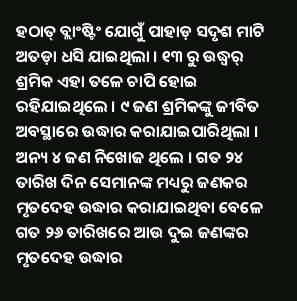ହଠାତ୍ ବ୍ଲାଂଷ୍ଟିଂ ଯୋଗୁଁ ପାହାଡ଼ ସଦୃଶ ମାଟି ଅତଡ଼ା ଧସି ଯାଇଥିଲା । ୧୩ ରୁ ଉଦ୍ଧ୍ୱର୍ ଶ୍ରମିକ ଏହା ତଳେ ଚାପି ହୋଇ ରହିଯାଇଥିଲେ । ୯ ଜଣ ଶ୍ରମିକଙ୍କୁ ଜୀବିତ ଅବସ୍ଥାରେ ଉଦ୍ଧାର କରାଯାଇପାରିଥିଲା । ଅନ୍ୟ ୪ ଜଣ ନିଖୋଜ ଥିଲେ । ଗତ ୨୪ ତାରିଖ ଦିନ ସେମାନଙ୍କ ମଧ୍ୟରୁ ଜଣକର ମୃତଦେହ ଉଦ୍ଧାର କରାଯାଇଥିବା ବେଳେ ଗତ ୨୬ ତାରିଖରେ ଆଉ ଦୁଇ ଜଣଙ୍କର ମୃତଦେହ ଉଦ୍ଧାର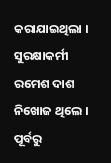କରାଯାଇଥିଲା । ସୁରକ୍ଷାକର୍ମୀ ରମେଶ ଦାଶ ନିଖୋଜ ଥିଲେ । ପୂର୍ବରୁ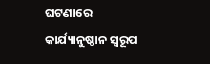ଘଟଣାରେ କାର୍ଯ୍ୟାନୁଷ୍ଠାନ ସ୍ୱରୂପ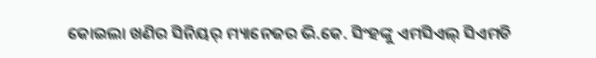କୋଇଲା ଖଣିର ସିନିୟର୍ ମ୍ୟାନେଜର ଭି.କେ. ସିଂହଙ୍କୁ ଏମସିଏଲ୍ ସିଏମଡି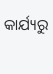କାର୍ଯ୍ୟରୁ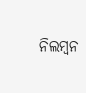ନିଲମ୍ବନ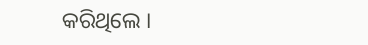କରିଥିଲେ ।